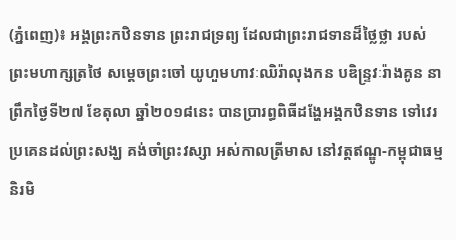(ភ្នំពេញ)៖ អង្គព្រះកឋិនទាន ព្រះរាជទ្រព្យ ដែលជាព្រះរាជទានដ៏ថ្លៃថ្លា របស់ព្រះមហាក្សត្រថៃ សម្តេចព្រះចៅ យូហួមហាវៈឈិរ៉ាលុងកន បឌិន្រ្ទវៈរ៉ាងគូន នាព្រឹកថ្ងៃទី២៧ ខែតុលា ឆ្នាំ២០១៨នេះ បានប្រារព្ធពិធីដង្ហែអង្គកឋិនទាន ទៅវេរប្រគេនដល់ព្រះសង្ឃ គង់ចាំព្រះវស្សា អស់កាលត្រីមាស នៅវត្តឥណ្ឌូ-កម្ពុជាធម្មនិរមិ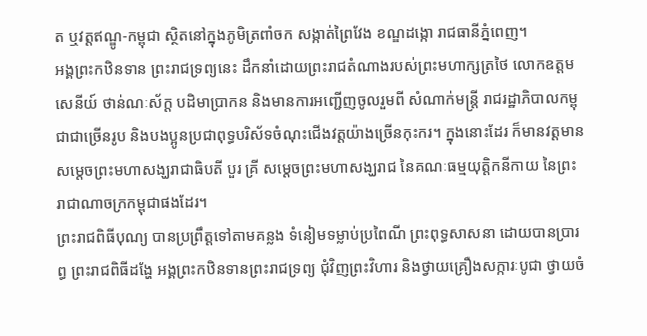ត ឬវត្តឥណ្ឌូ-កម្ពុជា ស្ថិតនៅក្នុងភូមិត្រពាំចក សង្កាត់ព្រៃវែង ខណ្ឌដង្កោ រាជធានីភ្នំពេញ។
អង្គព្រះកឋិនទាន ព្រះរាជទ្រព្យនេះ ដឹកនាំដោយព្រះរាជតំណាងរបស់ព្រះមហាក្សត្រថៃ លោកឧត្តមសេនីយ៍ ថាន់ណៈស័ក្ត បដិមាប្រាកន និងមានការអញ្ជើញចូលរួមពី សំណាក់មន្ត្រី រាជរដ្ឋាភិបាលកម្ពុជាជាច្រើនរូប និងបងប្អូនប្រជាពុទ្ធបរិស័ទចំណុះជើងវត្តយ៉ាងច្រើនកុះករ។ ក្នុងនោះដែរ ក៏មានវត្តមានសម្តេចព្រះមហាសង្ឃរាជាធិបតី បួរ គ្រី សម្តេចព្រះមហាសង្ឃរាជ នៃគណៈធម្មយុត្តិកនីកាយ នៃព្រះរាជាណាចក្រកម្ពុជាផងដែរ។
ព្រះរាជពិធីបុណ្យ បានប្រព្រឹត្តទៅតាមគន្លង ទំនៀមទម្លាប់ប្រពៃណី ព្រះពុទ្ធសាសនា ដោយបានប្រារព្ធ ព្រះរាជពិធីដង្ហែ អង្គព្រះកឋិនទានព្រះរាជទ្រព្យ ជុំវិញព្រះវិហារ និងថ្វាយគ្រឿងសក្ការៈបូជា ថ្វាយចំ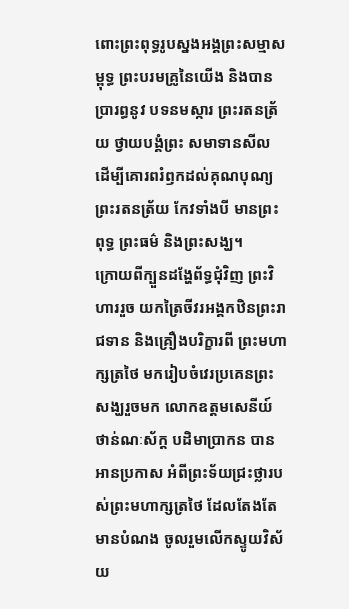ពោះព្រះពុទ្ធរូបស្នងអង្គព្រះសម្មាសម្ពុទ្ធ ព្រះបរមគ្រូនៃយើង និងបានប្រារព្ធនូវ បទនមស្ការ ព្រះរតនត្រ័យ ថ្វាយបង្គំព្រះ សមាទានសីល ដើម្បីគោរពរំឭកដល់គុណបុណ្យ ព្រះរតនត្រ័យ កែវទាំងបី មានព្រះពុទ្ធ ព្រះធម៌ និងព្រះសង្ឃ។
ក្រោយពីក្បួនដង្ហែព័ទ្ធជុំវិញ ព្រះវិហាររួច យកត្រៃចីវរអង្គកឋិនព្រះរាជទាន និងគ្រឿងបរិក្ខារពី ព្រះមហាក្សត្រថៃ មករៀបចំវេរប្រគេនព្រះសង្ឃរួចមក លោកឧត្តមសេនីយ៍ ថាន់ណៈស័ក្ត បដិមាប្រាកន បានអានប្រកាស អំពីព្រះទ័យជ្រះថ្លារបស់ព្រះមហាក្សត្រថៃ ដែលតែងតែមានបំណង ចូលរួមលើកស្ទូយវិស័យ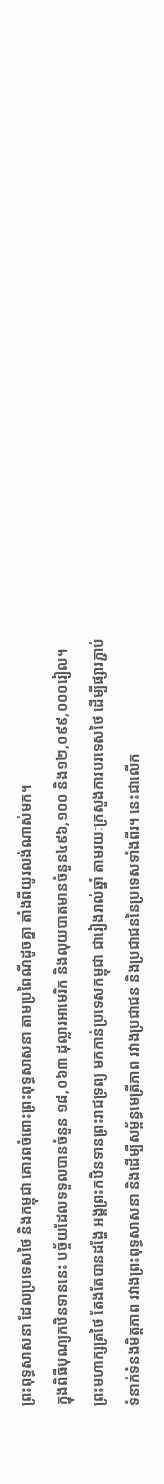ព្រះពុទ្ធសាសនា ដែលប្រទេសថៃ និងកម្ពុជា គោរពចំពោះព្រះពុទ្ធសាសនា តាមប្រពៃណីដូចគ្នា តាំងពីយូរលង់ណាស់មក។
ក្នុងពិធីបុណ្យកឋិនទាននេះ បច្ច័យដែលទទួលបានចំនួន ១៨,០៦៣ ដុល្លារអាមេរិក និងលុយបាតមានចំនួន៤៩៦,១០០ និង១២,០៩៩,០០០រៀល។
ព្រះមហាក្សត្រថៃ តែងតែបានដង្ហែ អង្គព្រះកឋិនទានព្រះរាជទ្រព្យ មកកាន់ប្រទេសកម្ពុជា ជារៀងរាល់ឆ្នាំ តាមរយៈក្រសួងការបរទេសថៃ ដើម្បីផ្សារភ្ជាប់ ទំនាក់ទំនងមិត្តភាព រវាងព្រះពុទ្ធសាសនា និងដើម្បីសម្ព័ន្ធមេត្រីភាព រវាងប្រជាជន និងប្រជាជននៃប្រទេសទាំងពីរ។ នេះជាលើក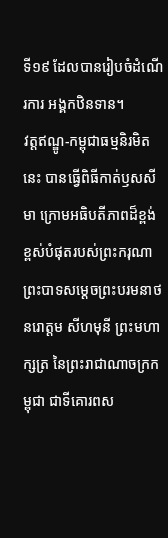ទី១៩ ដែលបានរៀបចំដំណើរការ អង្គកឋិនទាន។
វត្តឥណ្ឌូ-កម្ពុជាធម្មនិរមិតនេះ បានធ្វើពិធីកាត់ឫសសីមា ក្រោមអធិបតីភាពដ៏ខ្ពង់ខ្ពស់បំផុតរបស់ព្រះករុណា ព្រះបាទសម្ដេចព្រះបរមនាថ នរោត្តម សីហមុនី ព្រះមហាក្សត្រ នៃព្រះរាជាណាចក្រកម្ពុជា ជាទីគោរពស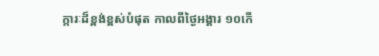ក្ការៈដ៏ខ្ពង់ខ្ពស់បំផុត កាលពីថ្ងៃអង្គារ ១០កើ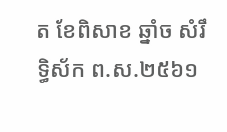ត ខែពិសាខ ឆ្នាំច សំរឹទ្ធិស័ក ព.ស.២៥៦១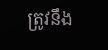ត្រូវនឹង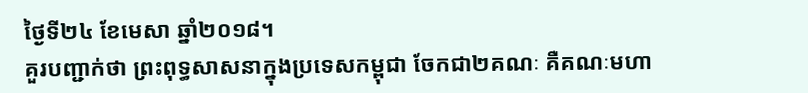ថ្ងៃទី២៤ ខែមេសា ឆ្នាំ២០១៨។
គួរបញ្ជាក់ថា ព្រះពុទ្ធសាសនាក្នុងប្រទេសកម្ពុជា ចែកជា២គណៈ គឺគណៈមហា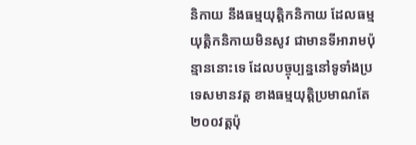និកាយ នឹងធម្មយុត្តិកនិកាយ ដែលធម្មយុត្តិកនិកាយមិនសូវ ជាមានទីអារាមប៉ុន្មាននោះទេ ដែលបច្ចុប្បន្ននៅទូទាំងប្រទេសមានវត្ត ខាងធម្មយុត្តិប្រមាណតែ២០០វត្តប៉ុ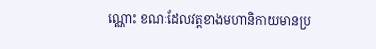ណ្ណោះ ខណៈដែលវត្តខាងមហានិកាយមានប្រ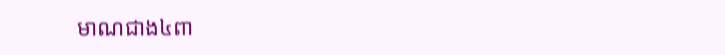មាណជាង៤ពា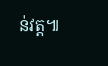ន់វត្ត៕